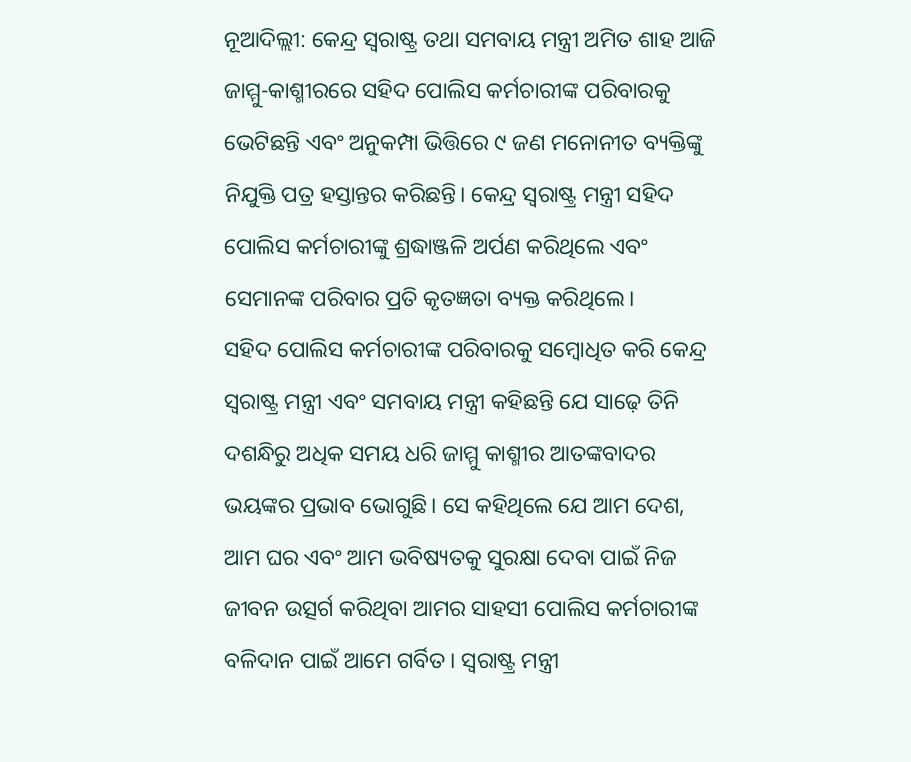ନୂଆଦିଲ୍ଲୀ: କେନ୍ଦ୍ର ସ୍ୱରାଷ୍ଟ୍ର ତଥା ସମବାୟ ମନ୍ତ୍ରୀ ଅମିତ ଶାହ ଆଜି ଜାମ୍ମୁ-କାଶ୍ମୀରରେ ସହିଦ ପୋଲିସ କର୍ମଚାରୀଙ୍କ ପରିବାରକୁ ଭେଟିଛନ୍ତି ଏବଂ ଅନୁକମ୍ପା ଭିତ୍ତିରେ ୯ ଜଣ ମନୋନୀତ ବ୍ୟକ୍ତିଙ୍କୁ ନିଯୁକ୍ତି ପତ୍ର ହସ୍ତାନ୍ତର କରିଛନ୍ତି। କେନ୍ଦ୍ର ସ୍ୱରାଷ୍ଟ୍ର ମନ୍ତ୍ରୀ ସହିଦ ପୋଲିସ କର୍ମଚାରୀଙ୍କୁ ଶ୍ରଦ୍ଧାଞ୍ଜଳି ଅର୍ପଣ କରିଥିଲେ ଏବଂ ସେମାନଙ୍କ ପରିବାର ପ୍ରତି କୃତଜ୍ଞତା ବ୍ୟକ୍ତ କରିଥିଲେ।
ସହିଦ ପୋଲିସ କର୍ମଚାରୀଙ୍କ ପରିବାରକୁ ସମ୍ବୋଧିତ କରି କେନ୍ଦ୍ର ସ୍ୱରାଷ୍ଟ୍ର ମନ୍ତ୍ରୀ ଏବଂ ସମବାୟ ମନ୍ତ୍ରୀ କହିଛନ୍ତି ଯେ ସାଢ଼େ ତିନି ଦଶନ୍ଧିରୁ ଅଧିକ ସମୟ ଧରି ଜାମ୍ମୁ କାଶ୍ମୀର ଆତଙ୍କବାଦର ଭୟଙ୍କର ପ୍ରଭାବ ଭୋଗୁଛି। ସେ କହିଥିଲେ ଯେ ଆମ ଦେଶ, ଆମ ଘର ଏବଂ ଆମ ଭବିଷ୍ୟତକୁ ସୁରକ୍ଷା ଦେବା ପାଇଁ ନିଜ ଜୀବନ ଉତ୍ସର୍ଗ କରିଥିବା ଆମର ସାହସୀ ପୋଲିସ କର୍ମଚାରୀଙ୍କ ବଳିଦାନ ପାଇଁ ଆମେ ଗର୍ବିତ। ସ୍ୱରାଷ୍ଟ୍ର ମନ୍ତ୍ରୀ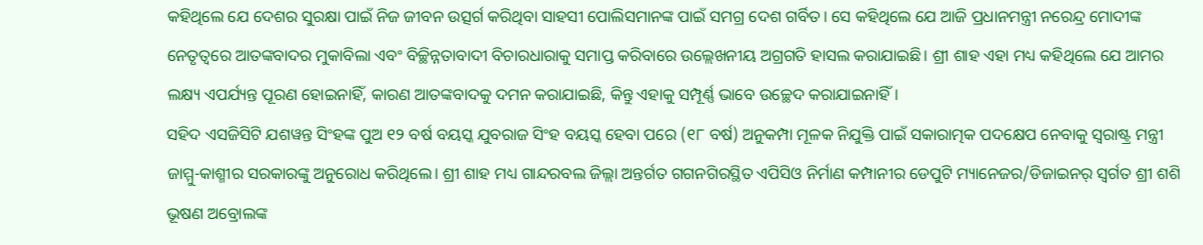କହିଥିଲେ ଯେ ଦେଶର ସୁରକ୍ଷା ପାଇଁ ନିଜ ଜୀବନ ଉତ୍ସର୍ଗ କରିଥିବା ସାହସୀ ପୋଲିସମାନଙ୍କ ପାଇଁ ସମଗ୍ର ଦେଶ ଗର୍ବିତ। ସେ କହିଥିଲେ ଯେ ଆଜି ପ୍ରଧାନମନ୍ତ୍ରୀ ନରେନ୍ଦ୍ର ମୋଦୀଙ୍କ ନେତୃତ୍ୱରେ ଆତଙ୍କବାଦର ମୁକାବିଲା ଏବଂ ବିଚ୍ଛିନ୍ନତାବାଦୀ ବିଚାରଧାରାକୁ ସମାପ୍ତ କରିବାରେ ଉଲ୍ଲେଖନୀୟ ଅଗ୍ରଗତି ହାସଲ କରାଯାଇଛି। ଶ୍ରୀ ଶାହ ଏହା ମଧ୍ୟ କହିଥିଲେ ଯେ ଆମର ଲକ୍ଷ୍ୟ ଏପର୍ଯ୍ୟନ୍ତ ପୂରଣ ହୋଇନାହିଁ, କାରଣ ଆତଙ୍କବାଦକୁ ଦମନ କରାଯାଇଛି, କିନ୍ତୁ ଏହାକୁ ସମ୍ପୂର୍ଣ୍ଣ ଭାବେ ଉଚ୍ଛେଦ କରାଯାଇନାହିଁ।
ସହିଦ ଏସଜିସିଟି ଯଶୱନ୍ତ ସିଂହଙ୍କ ପୁଅ ୧୨ ବର୍ଷ ବୟସ୍କ ଯୁବରାଜ ସିଂହ ବୟସ୍କ ହେବା ପରେ (୧୮ ବର୍ଷ) ଅନୁକମ୍ପା ମୂଳକ ନିଯୁକ୍ତି ପାଇଁ ସକାରାତ୍ମକ ପଦକ୍ଷେପ ନେବାକୁ ସ୍ୱରାଷ୍ଟ୍ର ମନ୍ତ୍ରୀ ଜାମ୍ମୁ-କାଶ୍ମୀର ସରକାରଙ୍କୁ ଅନୁରୋଧ କରିଥିଲେ। ଶ୍ରୀ ଶାହ ମଧ୍ୟ ଗାନ୍ଦରବଲ ଜିଲ୍ଲା ଅନ୍ତର୍ଗତ ଗଗନଗିରସ୍ଥିତ ଏପିସିଓ ନିର୍ମାଣ କମ୍ପାନୀର ଡେପୁଟି ମ୍ୟାନେଜର/ଡିଜାଇନର୍ ସ୍ୱର୍ଗତ ଶ୍ରୀ ଶଶି ଭୂଷଣ ଅବ୍ରୋଲଙ୍କ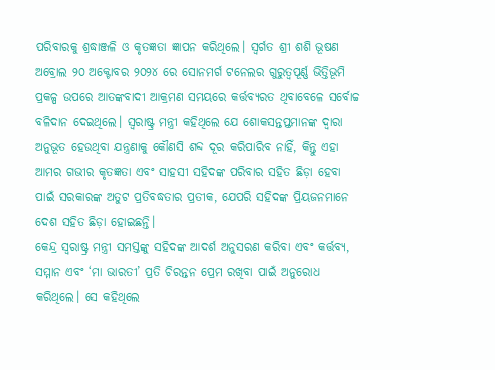ପରିବାରକୁ ଶ୍ରଦ୍ଧାଞ୍ଜଳି ଓ କୃତଜ୍ଞତା ଜ୍ଞାପନ କରିଥିଲେ। ସ୍ୱର୍ଗତ ଶ୍ରୀ ଶଶି ଭୂଷଣ ଅବ୍ରୋଲ ୨୦ ଅକ୍ଟୋବର ୨୦୨୪ ରେ ସୋନମର୍ଗ ଟନେଲର ଗୁରୁତ୍ୱପୂର୍ଣ୍ଣ ଭିତ୍ତିଭୂମି ପ୍ରକଳ୍ପ ଉପରେ ଆତଙ୍କବାଦୀ ଆକ୍ରମଣ ସମୟରେ କର୍ତ୍ତବ୍ୟରତ ଥିବାବେଳେ ସର୍ବୋଚ୍ଚ ବଳିଦାନ ଦେଇଥିଲେ। ସ୍ୱରାଷ୍ଟ୍ର ମନ୍ତ୍ରୀ କହିଥିଲେ ଯେ ଶୋକସନ୍ତପ୍ତମାନଙ୍କ ଦ୍ୱାରା ଅନୁଭୂତ ହେଉଥିବା ଯନ୍ତ୍ରଣାକୁ କୌଣସି ଶବ୍ଦ ଦୂର କରିପାରିବ ନାହିଁ, କିନ୍ତୁ ଏହା ଆମର ଗଭୀର କୃତଜ୍ଞତା ଏବଂ ସାହସୀ ସହିଦଙ୍କ ପରିବାର ସହିତ ଛିଡ଼ା ହେବା ପାଇଁ ସରକାରଙ୍କ ଅତୁଟ ପ୍ରତିବଦ୍ଧତାର ପ୍ରତୀକ, ଯେପରି ସହିଦଙ୍କ ପ୍ରିୟଜନମାନେ ଦେଶ ସହିତ ଛିଡ଼ା ହୋଇଛନ୍ତି।
କେନ୍ଦ୍ର ସ୍ୱରାଷ୍ଟ୍ର ମନ୍ତ୍ରୀ ସମସ୍ତଙ୍କୁ ସହିଦଙ୍କ ଆଦର୍ଶ ଅନୁସରଣ କରିବା ଏବଂ କର୍ତ୍ତବ୍ୟ, ସମ୍ମାନ ଏବଂ ‘ମା ଭାରତୀ’ ପ୍ରତି ଚିରନ୍ତନ ପ୍ରେମ ରଖିବା ପାଇଁ ଅନୁରୋଧ କରିଥିଲେ। ସେ କହିଥିଲେ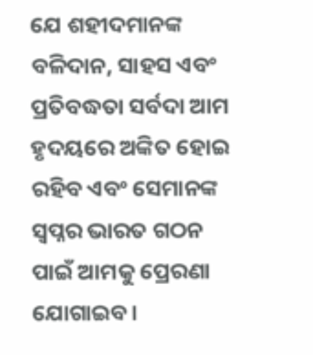ଯେ ଶହୀଦମାନଙ୍କ ବଳିଦାନ, ସାହସ ଏବଂ ପ୍ରତିବଦ୍ଧତା ସର୍ବଦା ଆମ ହୃଦୟରେ ଅଙ୍କିତ ହୋଇ ରହିବ ଏବଂ ସେମାନଙ୍କ ସ୍ୱପ୍ନର ଭାରତ ଗଠନ ପାଇଁ ଆମକୁ ପ୍ରେରଣା ଯୋଗାଇବ।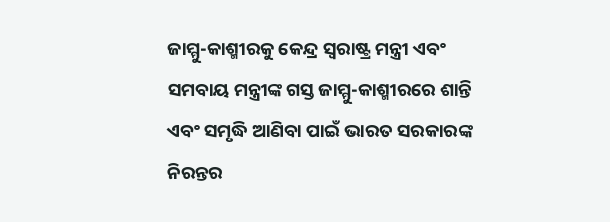ଜାମ୍ମୁ-କାଶ୍ମୀରକୁ କେନ୍ଦ୍ର ସ୍ୱରାଷ୍ଟ୍ର ମନ୍ତ୍ରୀ ଏବଂ ସମବାୟ ମନ୍ତ୍ରୀଙ୍କ ଗସ୍ତ ଜାମ୍ମୁ-କାଶ୍ମୀରରେ ଶାନ୍ତି ଏବଂ ସମୃଦ୍ଧି ଆଣିବା ପାଇଁ ଭାରତ ସରକାରଙ୍କ ନିରନ୍ତର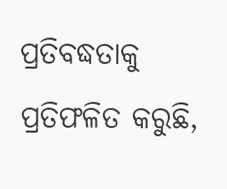ପ୍ରତିବଦ୍ଧତାକୁ ପ୍ରତିଫଳିତ କରୁଛି,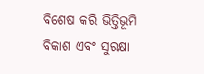ବିଶେଷ କରି ଭିତ୍ତିଭୂମି ବିକାଶ ଏବଂ ସୁରକ୍ଷା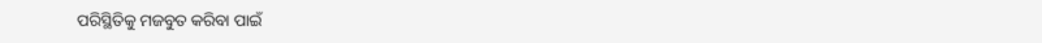ପରିସ୍ଥିତିକୁ ମଜବୁତ କରିବା ପାଇଁ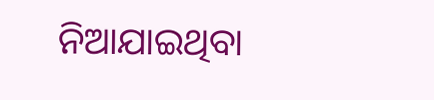ନିଆଯାଇଥିବା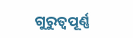ଗୁରୁତ୍ୱପୂର୍ଣ୍ଣ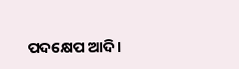ପଦକ୍ଷେପ ଆଦି।